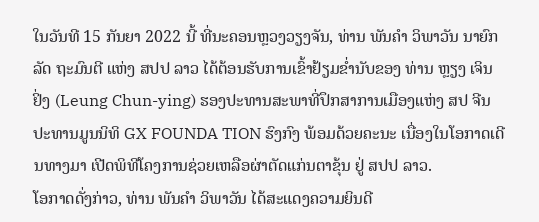ໃນວັນທີ 15 ກັນຍາ 2022 ນີ້ ທີ່ນະຄອນຫຼວງວຽງຈັນ, ທ່ານ ພັນຄໍາ ວິພາວັນ ນາຍົກລັດ ຖະມົນຕີ ແຫ່ງ ສປປ ລາວ ໄດ້ຕ້ອນຮັບການເຂົ້າຢ້ຽມຂໍ່ານັບຂອງ ທ່ານ ຫຼຽງ ເຈິນ ຢິ່ງ (Leung Chun-ying) ຮອງປະທານສະພາທີ່ປຶກສາການເມືອງແຫ່ງ ສປ ຈີນ ປະທານມູນນິທິ GX FOUNDA TION ຮົງກົງ ພ້ອມດ້ວຍຄະນະ ເນື່ອງໃນໂອກາດເດີນທາງມາ ເປີດພິທີໂຄງການຊ່ວຍເຫລືອຜ່າຕັດແກ່ນຕາຂຸ້ນ ຢູ່ ສປປ ລາວ.
ໂອກາດດັ່ງກ່າວ, ທ່ານ ພັນຄໍາ ວິພາວັນ ໄດ້ສະແດງຄວາມຍິນດີ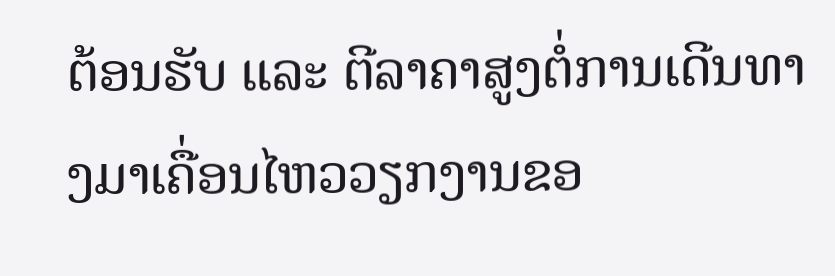ຕ້ອນຮັບ ແລະ ຕີລາຄາສູງຕໍ່ການເດີນທາງມາເຄື່ອນໄຫວວຽກງານຂອ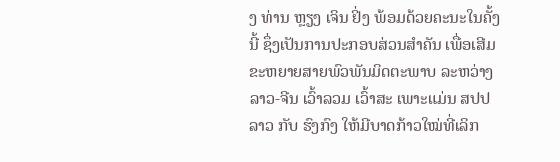ງ ທ່ານ ຫຼຽງ ເຈິນ ຢິ່ງ ພ້ອມດ້ວຍຄະນະໃນຄັ້ງນີ້ ຊຶ່ງເປັນການປະກອບສ່ວນສໍາຄັນ ເພື່ອເສີມຂະຫຍາຍສາຍພົວພັນມິດຕະພາບ ລະຫວ່າງ ລາວ-ຈີນ ເວົ້າລວມ ເວົ້າສະ ເພາະແມ່ນ ສປປ ລາວ ກັບ ຮົງກົງ ໃຫ້ມີບາດກ້າວໃໝ່ທີ່ເລິກ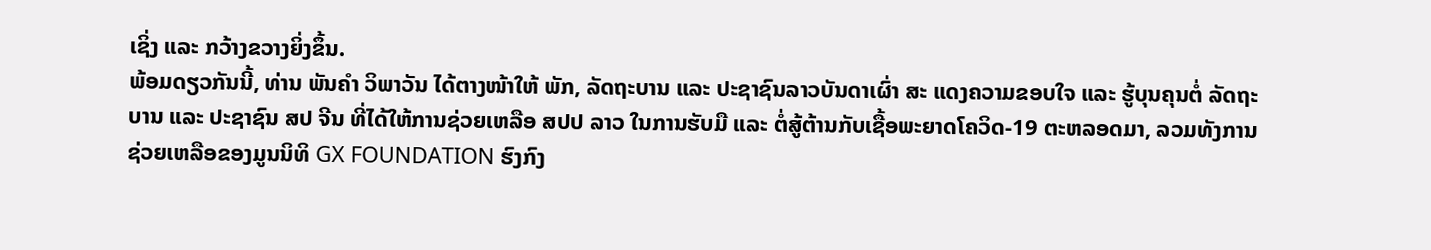ເຊິ່ງ ແລະ ກວ້າງຂວາງຍິ່ງຂຶ້ນ.
ພ້ອມດຽວກັນນີ້, ທ່ານ ພັນຄໍາ ວິພາວັນ ໄດ້ຕາງໜ້າໃຫ້ ພັກ, ລັດຖະບານ ແລະ ປະຊາຊົນລາວບັນດາເຜົ່າ ສະ ແດງຄວາມຂອບໃຈ ແລະ ຮູ້ບຸນຄຸນຕໍ່ ລັດຖະບານ ແລະ ປະຊາຊົນ ສປ ຈີນ ທີ່ໄດ້ໃຫ້ການຊ່ວຍເຫລືອ ສປປ ລາວ ໃນການຮັບມື ແລະ ຕໍ່ສູ້ຕ້ານກັບເຊື້ອພະຍາດໂຄວິດ-19 ຕະຫລອດມາ, ລວມທັງການຊ່ວຍເຫລືອຂອງມູນນິທິ GX FOUNDATION ຮົງກົງ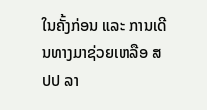ໃນຄັ້ງກ່ອນ ແລະ ການເດີນທາງມາຊ່ວຍເຫລືອ ສປປ ລາ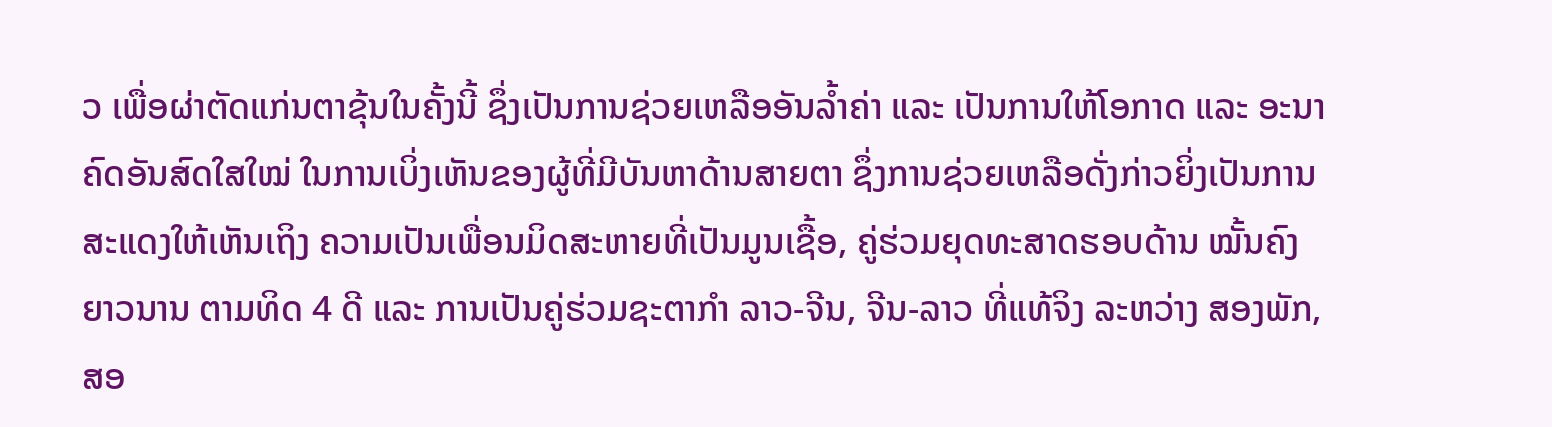ວ ເພື່ອຜ່າຕັດແກ່ນຕາຂຸ້ນໃນຄັ້ງນີ້ ຊຶ່ງເປັນການຊ່ວຍເຫລືອອັນລໍ້າຄ່າ ແລະ ເປັນການໃຫ້ໂອກາດ ແລະ ອະນາຄົດອັນສົດໃສໃໝ່ ໃນການເບິ່ງເຫັນຂອງຜູ້ທີ່ມີບັນຫາດ້ານສາຍຕາ ຊຶ່ງການຊ່ວຍເຫລືອດັ່ງກ່າວຍິ່ງເປັນການສະແດງໃຫ້ເຫັນເຖິງ ຄວາມເປັນເພື່ອນມິດສະຫາຍທີ່ເປັນມູນເຊື້ອ, ຄູ່ຮ່ວມຍຸດທະສາດຮອບດ້ານ ໝັ້ນຄົງ ຍາວນານ ຕາມທິດ 4 ດີ ແລະ ການເປັນຄູ່ຮ່ວມຊະຕາກໍາ ລາວ-ຈີນ, ຈີນ-ລາວ ທີ່ແທ້ຈິງ ລະຫວ່າງ ສອງພັກ, ສອ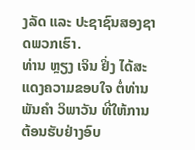ງລັດ ແລະ ປະຊາຊົນສອງຊາດພວກເຮົາ.
ທ່ານ ຫຼຽງ ເຈິນ ຢິ່ງ ໄດ້ສະແດງຄວາມຂອບໃຈ ຕໍ່ທ່ານ ພັນຄໍາ ວິພາວັນ ທີ່ໃຫ້ການຕ້ອນຮັບຢ່າງອົບ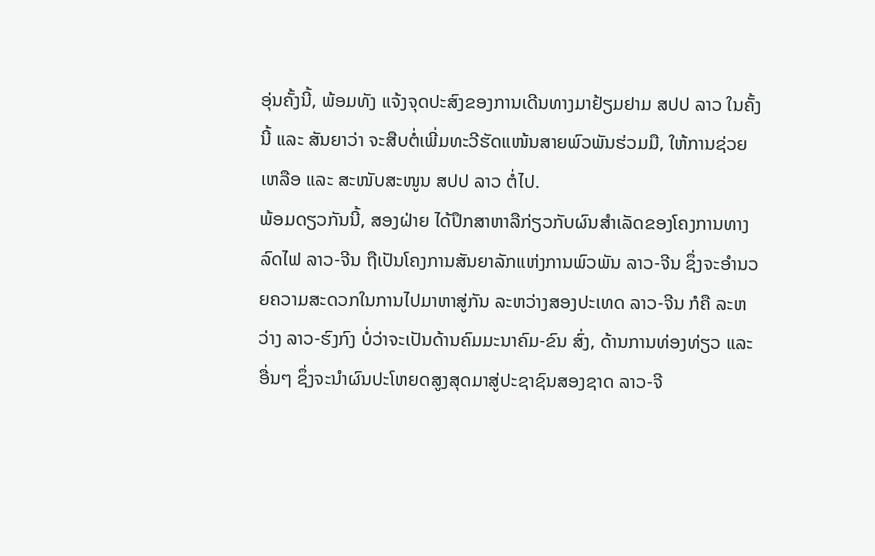ອຸ່ນຄັ້ງນີ້, ພ້ອມທັງ ແຈ້ງຈຸດປະສົງຂອງການເດີນທາງມາຢ້ຽມຢາມ ສປປ ລາວ ໃນຄັ້ງນີ້ ແລະ ສັນຍາວ່າ ຈະສືບຕໍ່ເພີ່ມທະວີຮັດແໜ້ນສາຍພົວພັນຮ່ວມມື, ໃຫ້ການຊ່ວຍເຫລືອ ແລະ ສະໜັບສະໜູນ ສປປ ລາວ ຕໍ່ໄປ.
ພ້ອມດຽວກັນນີ້, ສອງຝ່າຍ ໄດ້ປຶກສາຫາລືກ່ຽວກັບຜົນສໍາເລັດຂອງໂຄງການທາງລົດໄຟ ລາວ-ຈີນ ຖືເປັນໂຄງການສັນຍາລັກແຫ່ງການພົວພັນ ລາວ-ຈີນ ຊຶ່ງຈະອໍານວຍຄວາມສະດວກໃນການໄປມາຫາສູ່ກັນ ລະຫວ່າງສອງປະເທດ ລາວ-ຈີນ ກໍຄື ລະຫວ່າງ ລາວ-ຮົງກົງ ບໍ່ວ່າຈະເປັນດ້ານຄົມມະນາຄົມ-ຂົນ ສົ່ງ, ດ້ານການທ່ອງທ່ຽວ ແລະ ອື່ນໆ ຊຶ່ງຈະນໍາຜົນປະໂຫຍດສູງສຸດມາສູ່ປະຊາຊົນສອງຊາດ ລາວ-ຈີ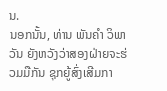ນ.
ນອກນັ້ນ, ທ່ານ ພັນຄໍາ ວິພາວັນ ຍັງຫວັງວ່າສອງຝ່າຍຈະຮ່ວມມືກັນ ຊຸກຍູ້ສົ່ງເສີມກາ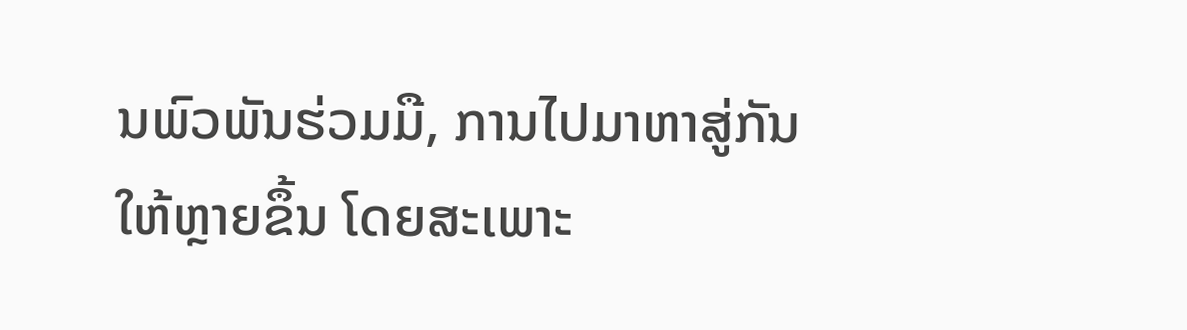ນພົວພັນຮ່ວມມື, ການໄປມາຫາສູ່ກັນໃຫ້ຫຼາຍຂຶ້ນ ໂດຍສະເພາະ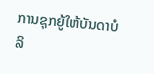ການຊຸກຍູ້ໃຫ້ບັນດາບໍລິ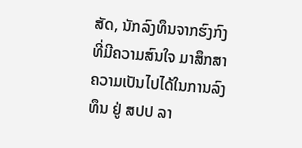ສັດ, ນັກລົງທຶນຈາກຮົງກົງ ທີ່ມີຄວາມສົນໃຈ ມາສຶກສາຄວາມເປັນໄປໄດ້ໃນການລົງທຶນ ຢູ່ ສປປ ລາ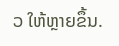ວ ໃຫ້ຫຼາຍຂຶ້ນ.